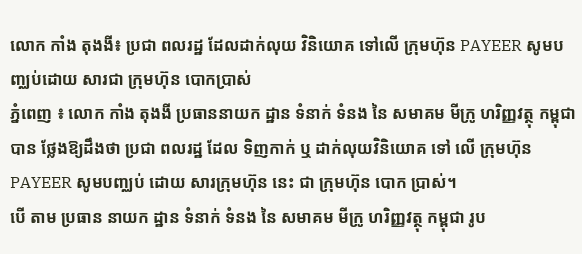លោក កាំង តុងងី៖ ប្រជា ពលរដ្ឋ ដែលដាក់លុយ វិនិយោគ ទៅលើ ក្រុមហ៊ុន PAYEER សូមបញ្ឈប់ដោយ សារជា ក្រុមហ៊ុន បោកប្រាស់
ភ្នំពេញ ៖ លោក កាំង តុងងី ប្រធាននាយក ដ្ឋាន ទំនាក់ ទំនង នៃ សមាគម មីក្រូ ហរិញ្ញវត្ថុ កម្ពុជា បាន ថ្លែងឱ្យដឹងថា ប្រជា ពលរដ្ឋ ដែល ទិញកាក់ ឬ ដាក់លុយវិនិយោគ ទៅ លើ ក្រុមហ៊ុន PAYEER សូមបញ្ឈប់ ដោយ សារក្រុមហ៊ុន នេះ ជា ក្រុមហ៊ុន បោក ប្រាស់។
បើ តាម ប្រធាន នាយក ដ្ឋាន ទំនាក់ ទំនង នៃ សមាគម មីក្រូ ហរិញ្ញវត្ថុ កម្ពុជា រូប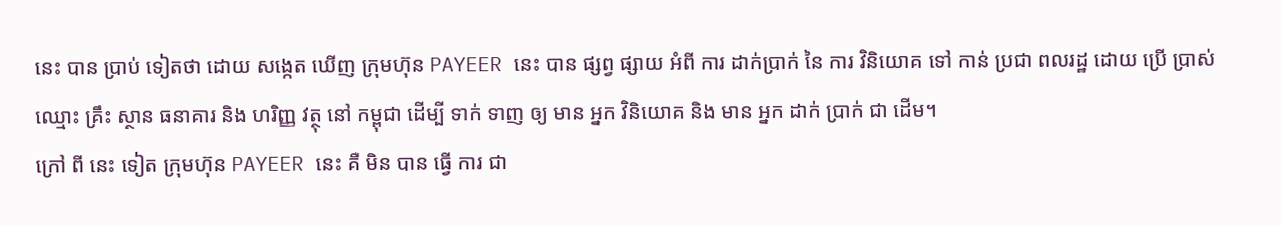នេះ បាន ប្រាប់ ទៀតថា ដោយ សង្កេត ឃើញ ក្រុមហ៊ុន PAYEER នេះ បាន ផ្សព្វ ផ្សាយ អំពី ការ ដាក់ប្រាក់ នៃ ការ វិនិយោគ ទៅ កាន់ ប្រជា ពលរដ្ឋ ដោយ ប្រើ ប្រាស់ ឈ្មោះ គ្រឹះ ស្ថាន ធនាគារ និង ហរិញ្ញ វត្ថុ នៅ កម្ពុជា ដើម្បី ទាក់ ទាញ ឲ្យ មាន អ្នក វិនិយោគ និង មាន អ្នក ដាក់ ប្រាក់ ជា ដើម។
ក្រៅ ពី នេះ ទៀត ក្រុមហ៊ុន PAYEER នេះ គឺ មិន បាន ធ្វើ ការ ជា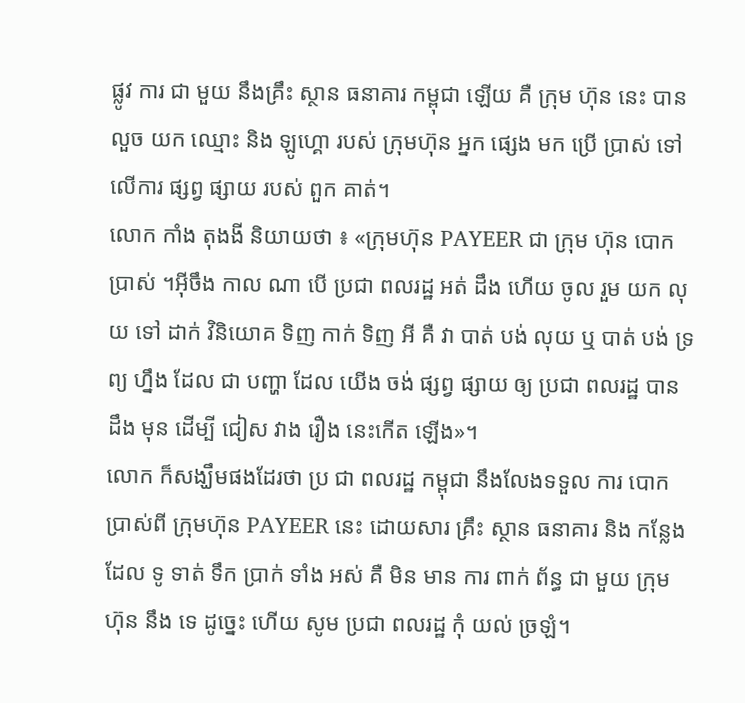ផ្លូវ ការ ជា មួយ នឹងគ្រឹះ ស្ថាន ធនាគារ កម្ពុជា ឡើយ គឺ ក្រុម ហ៊ុន នេះ បាន លួច យក ឈ្មោះ និង ឡូហ្គោ របស់ ក្រុមហ៊ុន អ្នក ផ្សេង មក ប្រើ ប្រាស់ ទៅ លើការ ផ្សព្វ ផ្សាយ របស់ ពួក គាត់។
លោក កាំង តុងងី និយាយថា ៖ «ក្រុមហ៊ុន PAYEER ជា ក្រុម ហ៊ុន បោក ប្រាស់ ។អ៊ីចឹង កាល ណា បើ ប្រជា ពលរដ្ឋ អត់ ដឹង ហើយ ចូល រួម យក លុយ ទៅ ដាក់ វិនិយោគ ទិញ កាក់ ទិញ អី គឺ វា បាត់ បង់ លុយ ឬ បាត់ បង់ ទ្រព្យ ហ្នឹង ដែល ជា បញ្ហា ដែល យើង ចង់ ផ្សព្វ ផ្សាយ ឲ្យ ប្រជា ពលរដ្ឋ បាន ដឹង មុន ដើម្បី ជៀស វាង រឿង នេះកើត ឡើង»។
លោក ក៏សង្ឃឹមផងដែរថា ប្រ ជា ពលរដ្ឋ កម្ពុជា នឹងលែងទទួល ការ បោក ប្រាស់ពី ក្រុមហ៊ុន PAYEER នេះ ដោយសារ គ្រឹះ ស្ថាន ធនាគារ និង កន្លែង ដែល ទូ ទាត់ ទឹក ប្រាក់ ទាំង អស់ គឺ មិន មាន ការ ពាក់ ព័ន្ធ ជា មួយ ក្រុម ហ៊ុន នឹង ទេ ដូច្នេះ ហើយ សូម ប្រជា ពលរដ្ឋ កុំ យល់ ច្រឡំ។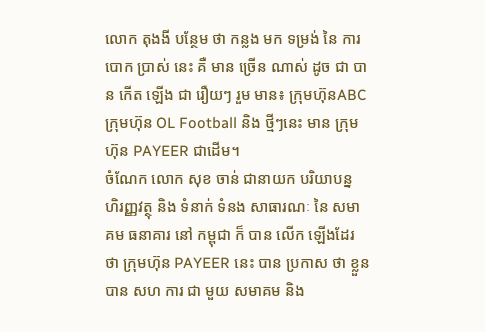លោក តុងងី បន្ថែម ថា កន្លង មក ទម្រង់ នៃ ការ បោក ប្រាស់ នេះ គឺ មាន ច្រើន ណាស់ ដូច ជា បាន កើត ឡើង ជា រឿយៗ រួម មាន៖ ក្រុមហ៊ុនABC ក្រុមហ៊ុន OL Football និង ថ្មីៗនេះ មាន ក្រុមហ៊ុន PAYEER ជាដើម។
ចំណែក លោក សុខ ចាន់ ជានាយក បរិយាបន្ន ហិរញ្ញវត្ថុ និង ទំនាក់ ទំនង សាធារណៈ នៃ សមាគម ធនាគារ នៅ កម្ពុជា ក៏ បាន លើក ឡើងដែរ ថា ក្រុមហ៊ុន PAYEER នេះ បាន ប្រកាស ថា ខ្លួន បាន សហ ការ ជា មួយ សមាគម និង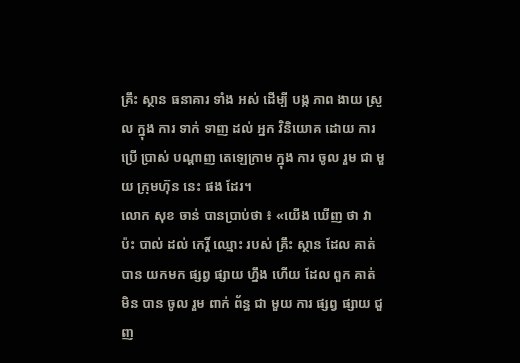គ្រឹះ ស្ថាន ធនាគារ ទាំង អស់ ដើម្បី បង្ក ភាព ងាយ ស្រួល ក្នុង ការ ទាក់ ទាញ ដល់ អ្នក វិនិយោគ ដោយ ការ ប្រើ ប្រាស់ បណ្ដាញ តេឡេក្រាម ក្នុង ការ ចូល រួម ជា មួយ ក្រុមហ៊ុន នេះ ផង ដែរ។
លោក សុខ ចាន់ បានប្រាប់ថា ៖ «យើង ឃើញ ថា វា ប៉ះ បាល់ ដល់ កេរ្តិ៍ ឈ្មោះ របស់ គ្រឹះ ស្ថាន ដែល គាត់ បាន យកមក ផ្សព្វ ផ្សាយ ហ្នឹង ហើយ ដែល ពួក គាត់ មិន បាន ចូល រួម ពាក់ ព័ន្ធ ជា មួយ ការ ផ្សព្វ ផ្សាយ ជួញ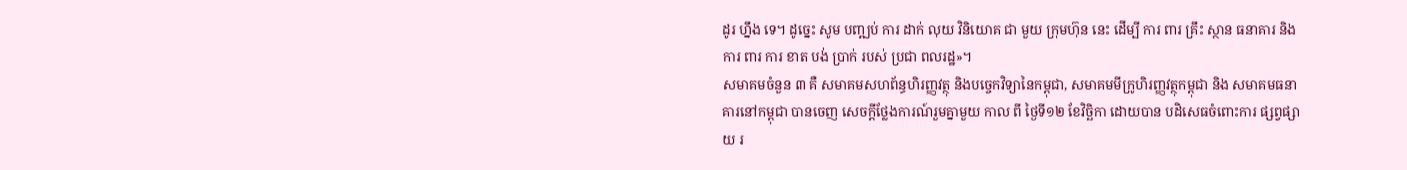ដូរ ហ្នឹង ទេ។ ដូច្នេះ សូម បញ្ឍប់ ការ ដាក់ លុយ វិនិយោគ ជា មួយ ក្រុមហ៊ុន នេះ ដើម្បី ការ ពារ គ្រឹះ ស្ថាន ធនាគារ និង ការ ពារ ការ ខាត បង់ ប្រាក់ របស់ ប្រជា ពលរដ្ឋ»។
សមាគមចំនួន ៣ គឺ សមាគមសហព័ន្ធហិរញ្ញវត្ថុ និងបច្ចេកវិទ្យានៃកម្ពុជា, សមាគមមីក្រូហិរញ្ញវត្ថុកម្ពុជា និង សមាគមធនាគារនៅកម្ពុជា បានចេញ សេចក្ដីថ្លែងការណ៍រួមគ្នាមួយ កាល ពី ថ្ងៃទី១២ ខែវិច្ឆិកា ដោយបាន បដិសេធចំពោះការ ផ្សព្វផ្សាយ រ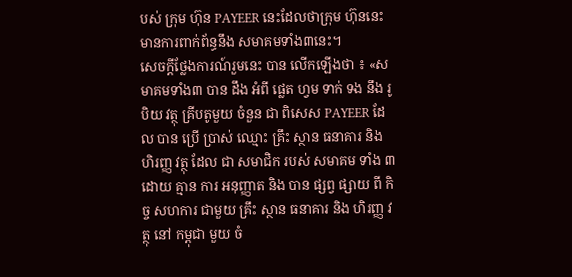បស់ ក្រុម ហ៊ុន PAYEER នេះដែលថាក្រុម ហ៊ុននេះមានការពាក់ព័ន្ធនឹង សមាគមទាំង៣នេះ។
សេចក្តីថ្លែងការណ៍រួមនេះ បាន លើកឡើងថា ៖ «សមាគមទាំង៣ បាន ដឹង អំពី ផ្លេត ហ្វម ទាក់ ទង នឹង រូបិយ វត្ថុ គ្រីបតូមួយ ចំនួន ជា ពិសេស PAYEER ដែល បាន ប្រើ ប្រាស់ ឈ្មោះ គ្រឹះ ស្ថាន ធនាគារ និង ហិរញ្ញ វត្ថុ ដែល ជា សមាជិក របស់ សមាគម ទាំង ៣ ដោយ គ្មាន ការ អនុញ្ញាត និង បាន ផ្សព្វ ផ្សាយ ពី កិច្ច សហការ ជាមួយ គ្រឹះ ស្ថាន ធនាគារ និង ហិរញ្ញ វត្ថុ នៅ កម្ពុជា មួយ ចំ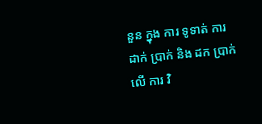នួន ក្នុង ការ ទូទាត់ ការ ដាក់ ប្រាក់ និង ដក ប្រាក់ លើ ការ វិ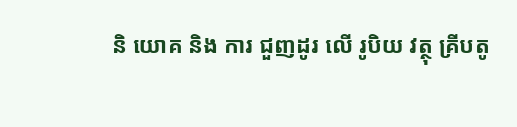និ យោគ និង ការ ជួញដូរ លើ រូបិយ វត្ថុ គ្រីបតូ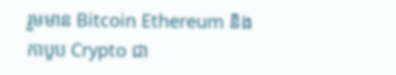រួមមាន Bitcoin Ethereum និង កាបូប Crypto ជា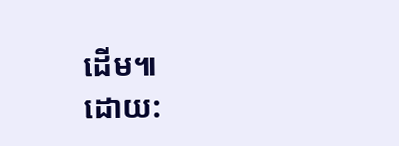ដើម៕
ដោយ: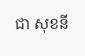ជា សុខនី